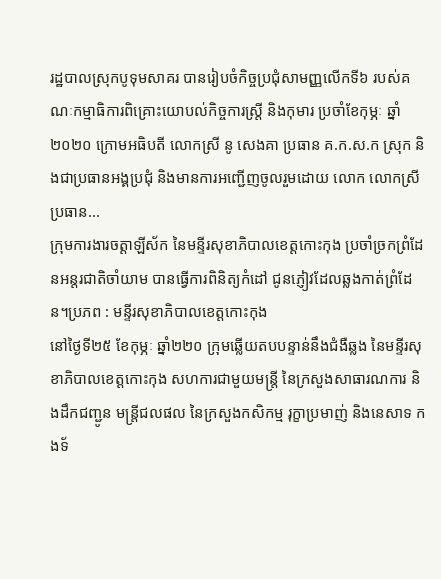រដ្ឋបាលស្រុកបូទុមសាគរ បានរៀបចំកិច្ចប្រជុំសាមញ្ញលើកទី៦ របស់គណៈកម្មាធិការពិគ្រោះយោបល់កិច្ចការស្រ្តី និងកុមារ ប្រចាំខែកុម្ភៈ ឆ្នាំ២០២០ ក្រោមអធិបតី លោកស្រី នូ សេងគា ប្រធាន គ.ក.ស.ក ស្រុក និងជាប្រធានអង្គប្រជុំ និងមានការអញ្ជើញចូលរួមដោយ លោក លោកស្រី ប្រធាន...
ក្រុមការងារចត្តាឡីស័ក នៃមន្ទីរសុខាភិបាលខេត្តកោះកុង ប្រចាំច្រកព្រំដែនអន្តរជាតិចាំយាម បានធ្វើការពិនិត្យកំដៅ ជូនភ្ញៀវដែលឆ្លងកាត់ព្រំដែន។ប្រភព : មន្ទីរសុខាភិបាលខេត្តកោះកុង
នៅថ្ងៃទី២៥ ខែកុម្ភៈ ឆ្នាំ២២០ ក្រុមឆ្លើយតបបន្ទាន់នឹងជំងឺឆ្លង នៃមន្ទីរសុខាភិបាលខេត្តកោះកុង សហការជាមួយមន្ត្រី នៃក្រសួងសាធារណការ និងដឹកជញ្ជូន មន្ត្រីជលផល នៃក្រសួងកសិកម្ម រុក្ខាប្រមាញ់ និងនេសាទ កងទ័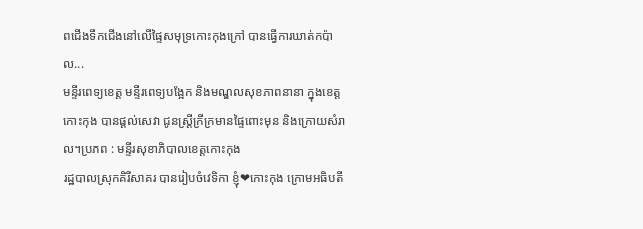ពជើងទឹកជើងនៅលើផ្ទៃសមុទ្រកោះកុងក្រៅ បានធ្វើការឃាត់កប៉ាល...
មន្ទីរពេទ្យខេត្ត មន្ទីរពេទ្យបង្អែក និងមណ្ឌលសុខភាពនានា ក្នុងខេត្តកោះកុង បានផ្ដល់សេវា ជូនស្ត្រីក្រីក្រមានផ្ទៃពោះមុន និងក្រោយសំរាល។ប្រភព : មន្ទីរសុខាភិបាលខេត្តកោះកុង
រដ្ឋបាលស្រុកគិរីសាគរ បានរៀបចំវេទិកា ខ្ញុំ❤កោះកុង ក្រោមអធិបតី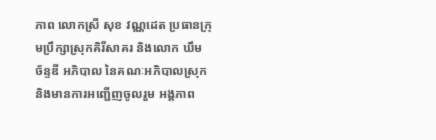ភាព លោកស្រី សុខ វណ្ណដេត ប្រធានក្រុមប្រឹក្សាស្រុកគិរីសាគរ និងលោក ឃឹម ច័ន្ទឌី អភិបាល នៃគណៈអភិបាលស្រុក និងមានការអញ្ជើញចូលរួម អង្គភាព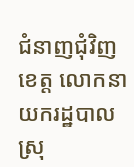ជំនាញជុំវិញខេត្ត លោកនាយករដ្ឋបាលស្រុ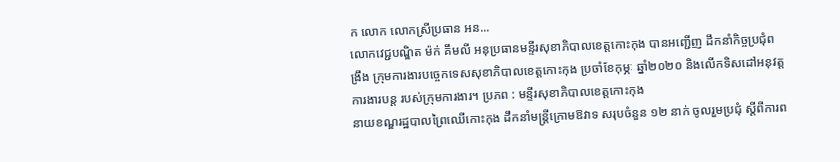ក លោក លោកស្រីប្រធាន អន...
លោកវេជ្ជបណ្ឌិត ម៉ក់ គឹមលី អនុប្រធានមន្ទីរសុខាភិបាលខេត្តកោះកុង បានអញ្ជើញ ដឹកនាំកិច្ចប្រជុំពង្រឹង ក្រុមការងារបច្ចេកទេសសុខាភិបាលខេត្តកោះកុង ប្រចាំខែកុម្ភៈ ឆ្នាំ២០២០ និងលើកទិសដៅអនុវត្តការងារបន្ត របស់ក្រុមការងារ។ ប្រភព : មន្ទីរសុខាភិបាលខេត្តកោះកុង
នាយខណ្ឌរដ្ឋបាលព្រៃឈើកោះកុង ដឹកនាំមន្ត្រីក្រោមឱវាទ សរុបចំនួន ១២ នាក់ ចូលរួមប្រជុំ ស្ដីពីការព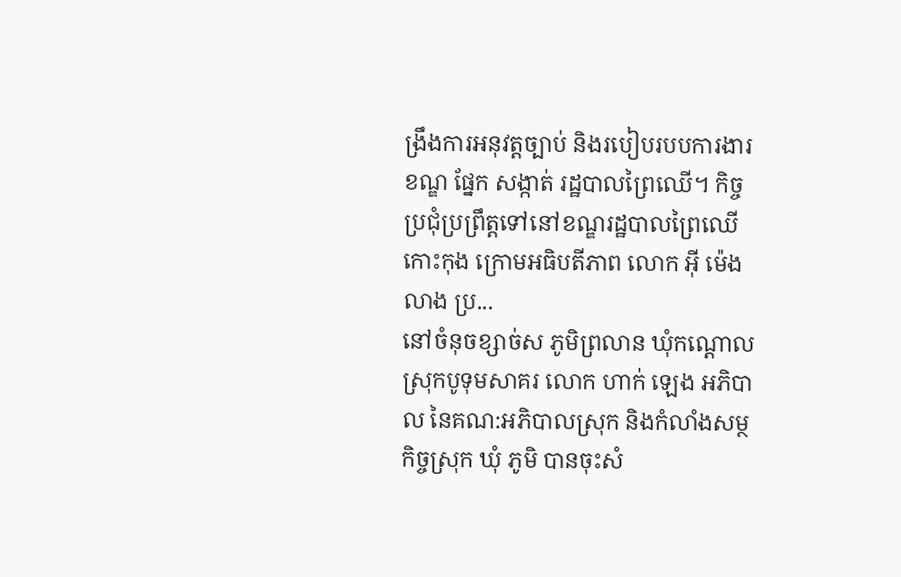ង្រឹងការអនុវត្តច្បាប់ និងរបៀបរបបការងារ ខណ្ឌ ផ្នែក សង្កាត់ រដ្ឋបាលព្រៃឈើ។ កិច្ចប្រជុំប្រព្រឹត្តទៅនៅខណ្ឌរដ្ឋបាលព្រៃឈើកោះកុង ក្រោមអធិបតីភាព លោក អុី ម៉េងលាង ប្រ...
នៅចំនុចខ្សាច់ស ភូមិព្រលាន ឃុំកណ្តោល ស្រុកបូទុមសាគរ លោក ហាក់ ឡេង អភិបាល នៃគណ:អភិបាលស្រុក និងកំលាំងសម្ថកិច្ចស្រុក ឃុំ ភូមិ បានចុះសំ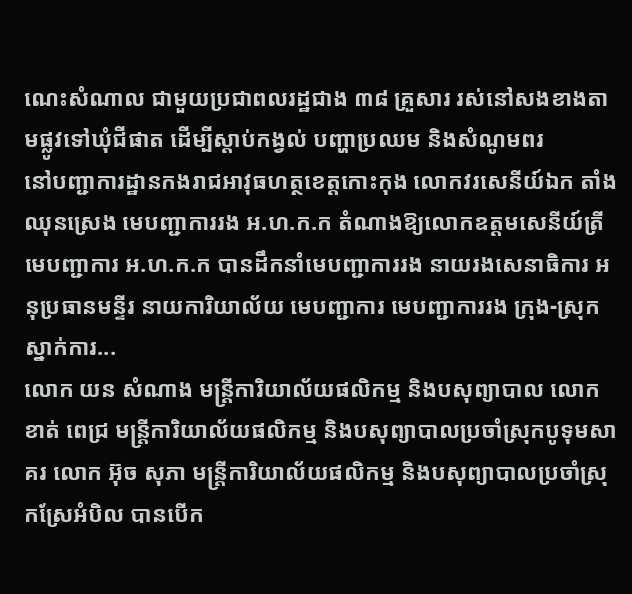ណេះសំណាល ជាមួយប្រជាពលរដ្ឋជាង ៣៨ គ្រួសារ រស់នៅសងខាងតាមផ្លូវទៅឃុំជីផាត ដើម្បីស្តាប់កង្វល់ បញ្ហាប្រឈម និងសំណូមពរ
នៅបញ្ជាការដ្ឋានកងរាជអាវុធហត្ថខេត្តកោះកុង លោកវរសេនីយ៍ឯក តាំង ឈុនស្រេង មេបញ្ជាការរង អ.ហ.ក.ក តំណាងឱ្យលោកឧត្តមសេនីយ៍ត្រី មេបញ្ជាការ អ.ហ.ក.ក បានដឹកនាំមេបញ្ជាការរង នាយរងសេនាធិការ អនុប្រធានមន្ទីរ នាយការិយាល័យ មេបញ្ជាការ មេបញ្ជាការរង ក្រុង-ស្រុក ស្នាក់ការ...
លោក យន សំណាង មន្ត្រីការិយាល័យផលិកម្ម និងបសុព្យាបាល លោក ខាត់ ពេជ្រ មន្ត្រីការិយាល័យផលិកម្ម និងបសុព្យាបាលប្រចាំស្រុកបូទុមសាគរ លោក អ៊ុច សុភា មន្ត្រីការិយាល័យផលិកម្ម និងបសុព្យាបាលប្រចាំស្រុកស្រែអំបិល បានបើក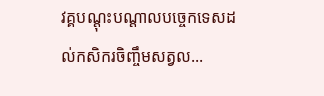វគ្គបណ្ដុះបណ្ដាលបច្ចេកទេសដល់កសិករចិញ្ចឹមសត្វល...